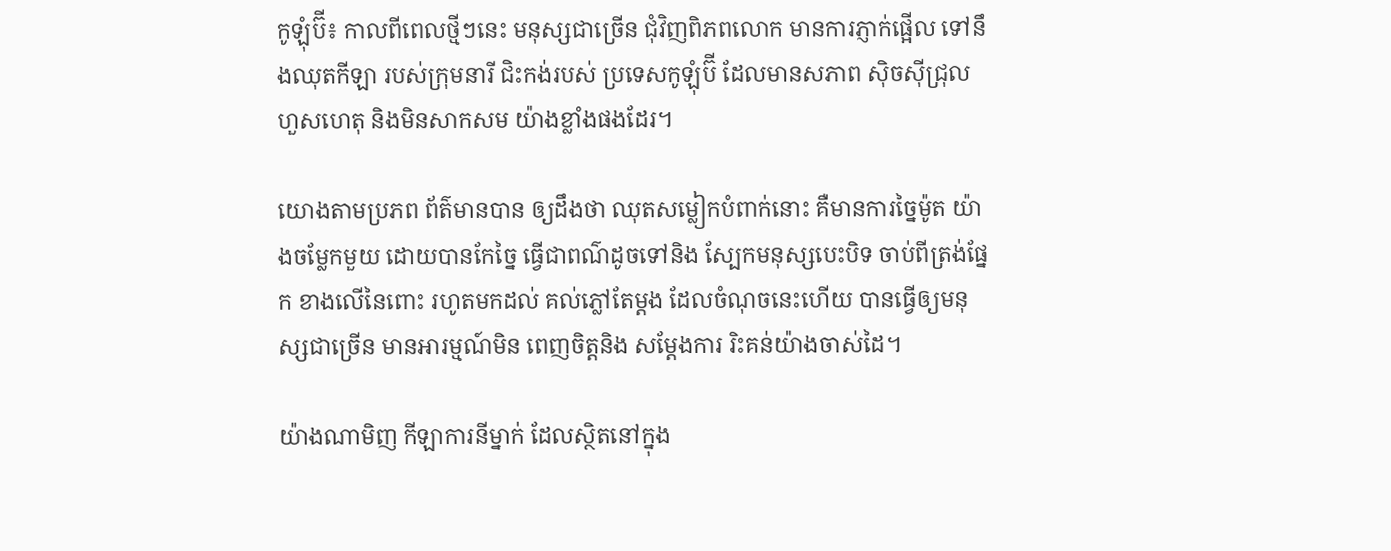កូឡុំប៊ី៖ កាលពីពេលថ្មីៗនេះ មនុស្សជាច្រើន ជុំវិញពិភពលោក មានការភ្ញាក់ផ្អើល ទៅនឹងឈុតកីឡា របស់ក្រុមនារី ជិះកង់របស់ ប្រទេសកូឡុំប៊ី ដែលមានសភាព ស៊ិចស៊ីជ្រុល ហួសហេតុ និងមិនសាកសម យ៉ាងខ្លាំងផងដែរ។

យោងតាមប្រភព ព័ត៌មានបាន ឲ្យដឹងថា ឈុតសម្លៀកបំពាក់នោះ គឺមានការច្នៃម៉ូត យ៉ាងចម្លែកមួយ ដោយបានកែច្នៃ ធ្វើជាពណ៌ដូចទៅនិង ស្បែកមនុស្សបេះបិទ ចាប់ពីត្រង់ផ្នែក ខាងលើនៃពោះ រហូតមកដល់ គល់ភ្លៅតែម្តង ដែលចំណុចនេះហើយ បានធ្វើឲ្យមនុស្សជាច្រើន មានអារម្មណ៍មិន ពេញចិត្តនិង សម្តែងការ រិះគន់យ៉ាងចាស់ដៃ។

យ៉ាងណាមិញ កីឡាការនីម្នាក់ ដែលស្ថិតនៅក្នុង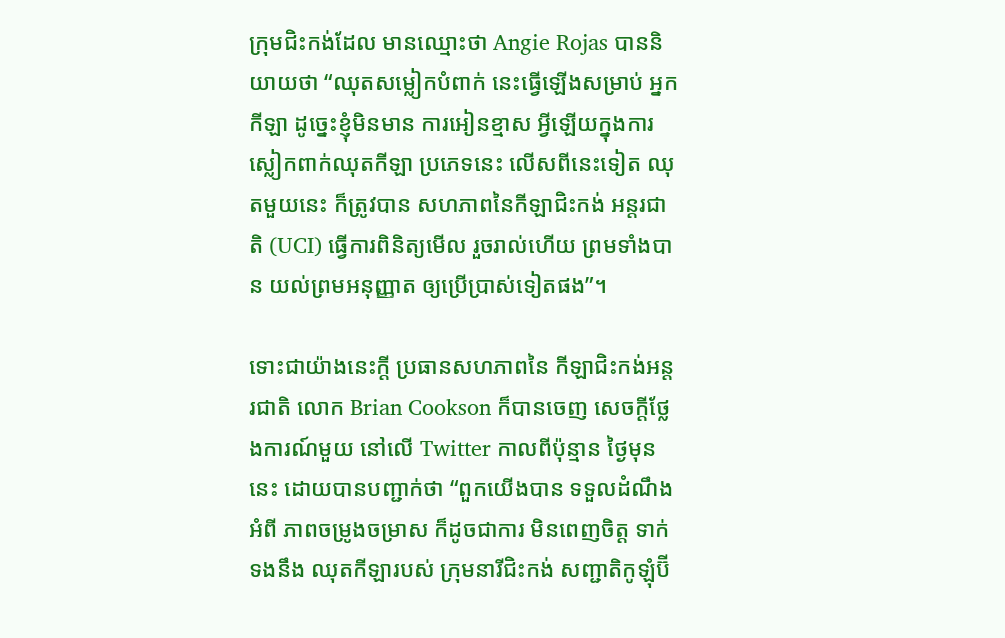ក្រុមជិះកង់ដែល មានឈ្មោះថា Angie Rojas បាននិយាយថា “ឈុតសម្លៀកបំពាក់ នេះធ្វើឡើងសម្រាប់ អ្នកកីឡា ដូច្នេះខ្ញុំមិនមាន ការអៀនខ្មាស អ្វីឡើយក្នុងការ ស្លៀកពាក់ឈុតកីឡា ប្រភេទនេះ លើសពីនេះទៀត ឈុតមួយនេះ ក៏ត្រូវបាន សហភាពនៃកីឡាជិះកង់ អន្តរជាតិ (UCI) ធ្វើការពិនិត្យមើល រួចរាល់ហើយ ព្រមទាំងបាន យល់ព្រមអនុញ្ញាត ឲ្យប្រើប្រាស់ទៀតផង”។

ទោះជាយ៉ាងនេះក្តី ប្រធានសហភាពនៃ កីឡាជិះកង់អន្តរជាតិ លោក Brian Cookson ក៏បានចេញ សេចក្តីថ្លែងការណ៍មួយ នៅលើ Twitter កាលពីប៉ុន្មាន ថ្ងៃមុននេះ ដោយបានបញ្ជាក់ថា “ពួកយើងបាន ទទួលដំណឹងអំពី ភាពចម្រូងចម្រាស ក៏ដូចជាការ មិនពេញចិត្ត ទាក់ទងនឹង ឈុតកីឡារបស់ ក្រុមនារីជិះកង់ សញ្ជាតិកូឡុំប៊ី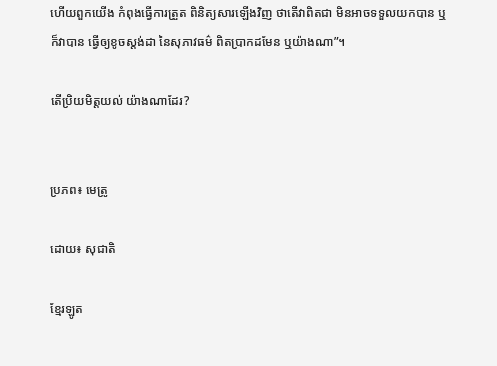ហើយពួកយើង កំពុងធ្វើការត្រួត ពិនិត្យសារឡើងវិញ ថាតើវាពិតជា មិនអាចទទួលយកបាន ឬក៏វាបាន ធ្វើឲ្យខូចស្តង់ដា នៃសុភាវធម៌ ពិតប្រាកដមែន ឬយ៉ាងណា”។

តើប្រិយមិត្តយល់ យ៉ាងណាដែរ?


ប្រភព៖ មេត្រូ

ដោយ៖ សុជាតិ

ខ្មែរឡូត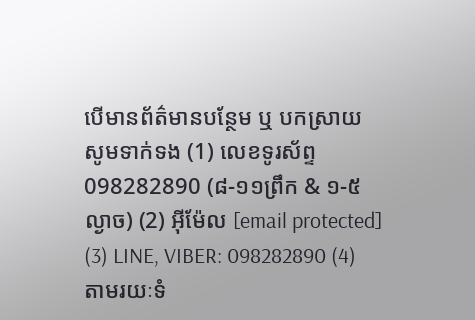បើមានព័ត៌មានបន្ថែម ឬ បកស្រាយសូមទាក់ទង (1) លេខទូរស័ព្ទ 098282890 (៨-១១ព្រឹក & ១-៥ល្ងាច) (2) អ៊ីម៉ែល [email protected] (3) LINE, VIBER: 098282890 (4) តាមរយៈទំ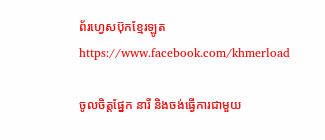ព័រហ្វេសប៊ុកខ្មែរឡូត https://www.facebook.com/khmerload

ចូលចិត្តផ្នែក នារី និងចង់ធ្វើការជាមួយ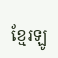ខ្មែរឡូ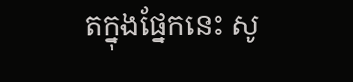តក្នុងផ្នែកនេះ សូ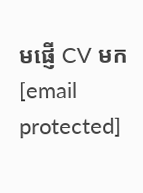មផ្ញើ CV មក [email protected]